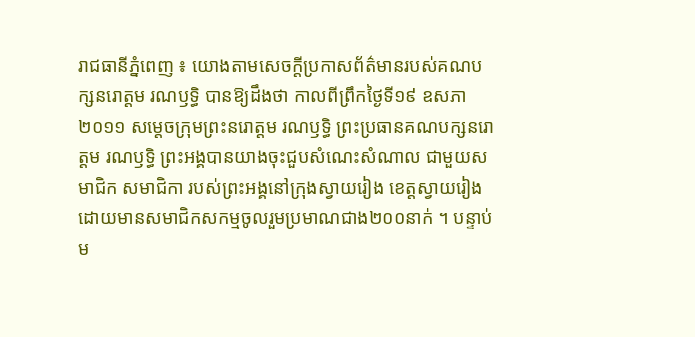រាជធានីភ្នំពេញ ៖ យោងតាមសេចក្តីប្រកាសព័ត៌មានរបស់គណបក្សនរោត្តម រណឫទ្ធិ បានឱ្យដឹងថា កាលពីព្រឹកថ្ងៃទី១៩ ឧសភា ២០១១ សម្តេចក្រុមព្រះនរោត្តម រណឫទ្ធិ ព្រះប្រធានគណបក្សនរោត្តម រណឫទ្ធិ ព្រះអង្គបានយាងចុះជួបសំណេះសំណាល ជាមួយសមាជិក សមាជិកា របស់ព្រះអង្គនៅក្រុងស្វាយរៀង ខេត្តស្វាយរៀង ដោយមានសមាជិកសកម្មចូលរួមប្រមាណជាង២០០នាក់ ។ បន្ទាប់ម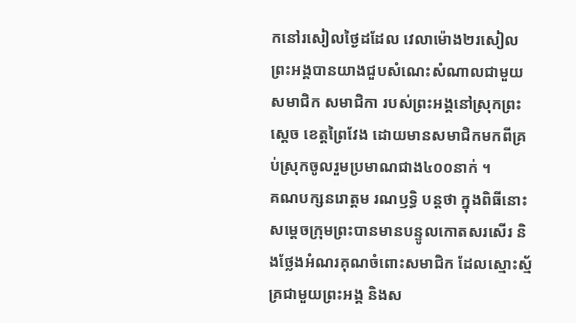កនៅរសៀលថ្ងៃដដែល វេលាម៉ោង២រសៀលព្រះអង្គបានយាងជួបសំណេះសំណាលជាមួយសមាជិក សមាជិកា របស់ព្រះអង្គនៅស្រុកព្រះស្តេច ខេត្តព្រៃវែង ដោយមានសមាជិកមកពីគ្រប់ស្រុកចូលរួមប្រមាណជាង៤០០នាក់ ។
គណបក្សនរោត្តម រណឫទ្ធិ បន្តថា ក្នុងពិធីនោះសម្តេចក្រុមព្រះបានមានបន្ទូលកោតសរសើរ និងថ្លែងអំណរគុណចំពោះសមាជិក ដែលស្មោះស្ម័គ្រជាមួយព្រះអង្គ និងស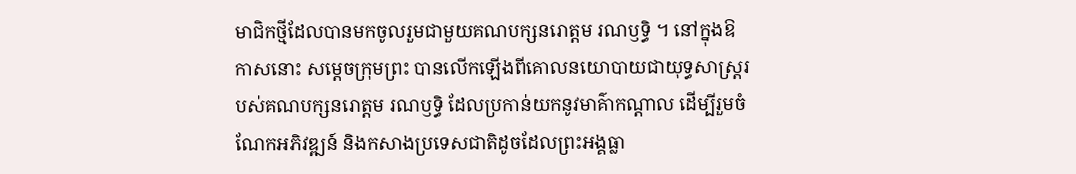មាជិកថ្មីដែលបានមកចូលរួមជាមួយគណបក្សនរោត្តម រណឫទ្ធិ ។ នៅក្នុងឱកាសនោះ សម្តេចក្រុមព្រះ បានលើកឡើងពីគោលនយោបាយជាយុទ្ធសាស្ត្ររបស់គណបក្សនរោត្តម រណឫទ្ធិ ដែលប្រកាន់យកនូវមាគ៌ាកណ្តាល ដើម្បីរួមចំណែកអភិវឌ្ឍន៍ និងកសាងប្រទេសជាតិដូចដែលព្រះអង្គធ្លា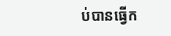ប់បានធ្វើក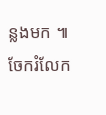ន្លងមក ៕
ចែករំលែក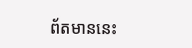ព័តមាននេះ